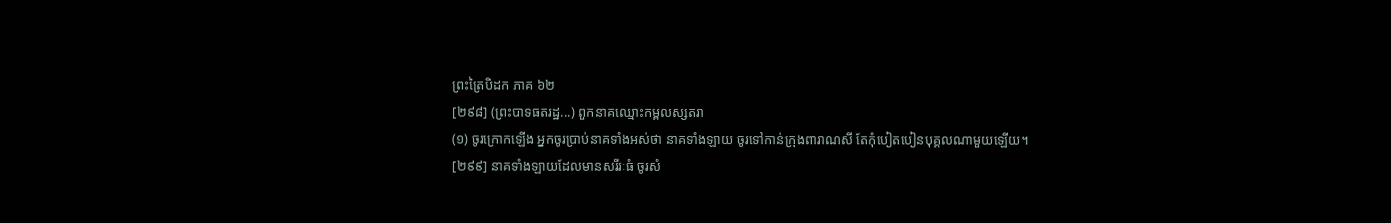ព្រះត្រៃបិដក ភាគ ៦២
[២៩៨] (ព្រះបាទធតរដ្ឋ...) ពួកនាគឈ្មោះកម្ពលស្សតរា
(១) ចូរក្រោកឡើង អ្នកចូរប្រាប់នាគទាំងអស់ថា នាគទាំងឡាយ ចូរទៅកាន់ក្រុងពារាណសី តែកុំបៀតបៀនបុគ្គលណាមួយឡើយ។
[២៩៩] នាគទាំងឡាយដែលមានសរីរៈធំ ចូរសំ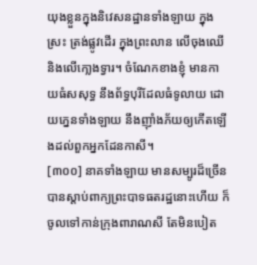យុងខ្លួនក្នុងនិវេសនដ្ឋានទាំងឡាយ ក្នុងស្រះ ត្រង់ផ្លូវដើរ ក្នុងព្រះលាន លើចុងឈើ និងលើកោ្លងទ្វារ។ ចំណែកខាងខ្ញុំ មានកាយធំសសុទ្ធ នឹងព័ទ្ធបុរីដែលធំទូលាយ ដោយភ្នេនទាំងឡាយ នឹងញ៉ាំងភ័យឲ្យកើតឡើងដល់ពួកអ្នកដែនកាសី។
[៣០០] នាគទាំងឡាយ មានសម្បូរដ៏ច្រើន បានស្តាប់ពាក្យព្រះបាទធតរដ្ឋនោះហើយ ក៏ចូលទៅកាន់ក្រុងពារាណសី តែមិនបៀត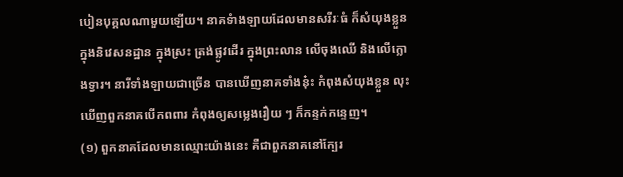បៀនបុគ្គលណាមួយឡើយ។ នាគទំាងឡាយដែលមានសរីរៈធំ ក៏សំយុងខ្លួនក្នុងនិវេសនដ្ឋាន ក្នុងស្រះ ត្រង់ផ្លូវដើរ ក្នុងព្រះលាន លើចុងឈើ និងលើក្លោងទ្វារ។ នារីទាំងឡាយជាច្រើន បានឃើញនាគទាំងនុ៎ះ កំពុងសំយុងខ្លួន លុះឃើញពួកនាគបើកពពារ កំពុងឲ្យសម្លេងរឿយ ៗ ក៏កន្ទក់កន្ទេញ។
(១) ពួកនាគដែលមានឈ្មោះយ៉ាងនេះ គឺជាពួកនាគនៅក្បែរ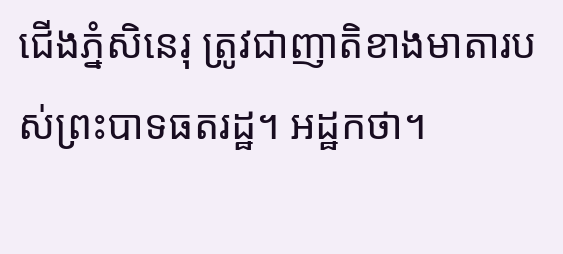ជើងភ្នំសិនេរុ ត្រូវជាញាតិខាងមាតារបស់ព្រះបាទធតរដ្ឋ។ អដ្ឋកថា។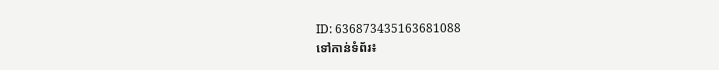ID: 636873435163681088
ទៅកាន់ទំព័រ៖